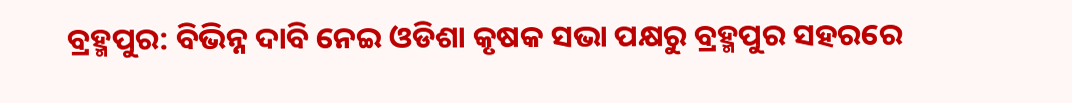ବ୍ରହ୍ମପୁର: ବିଭିନ୍ନ ଦାବି ନେଇ ଓଡିଶା କୃଷକ ସଭା ପକ୍ଷରୁ ବ୍ରହ୍ମପୁର ସହରରେ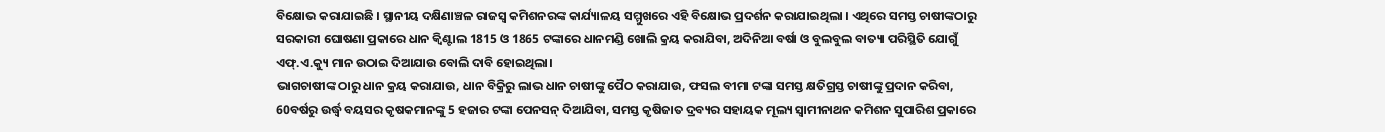ବିକ୍ଷୋଭ କରାଯାଇଛି । ସ୍ଥାନୀୟ ଦକ୍ଷିଣାଞ୍ଚଳ ରାଜସ୍ବ କମିଶନରଙ୍କ କାର୍ଯ୍ୟାଳୟ ସମ୍ମୁଖରେ ଏହି ବିକ୍ଷୋଭ ପ୍ରଦର୍ଶନ କରାଯାଇଥିଲା । ଏଥିରେ ସମସ୍ତ ଚାଷୀଙ୍କଠାରୁ ସରକାରୀ ଘୋଷଣା ପ୍ରକାରେ ଧାନ କ୍ବିଣ୍ଟାଲ 1815 ଓ 1865 ଟଙ୍କାରେ ଧାନମଣ୍ଡି ଖୋଲି କ୍ରୟ କରାଯିବା, ଅଦିନିଆ ବର୍ଷା ଓ ବୁଲବୁଲ ବାତ୍ୟା ପରିସ୍ଥିତି ଯୋଗୁଁ ଏଫ୍.ଏ.କ୍ୟୁ ମାନ ଉଠାଇ ଦିଆଯାଉ ବୋଲି ଦାବି ହୋଇଥିଲା।
ଭାଗଚାଷୀଙ୍କ ଠାରୁ ଧାନ କ୍ରୟ କରାଯାଉ, ଧାନ ବିକ୍ରିରୁ ଲାଭ ଧାନ ଚାଷୀଙ୍କୁ ପୈଠ କରାଯାଉ, ଫସଲ ବୀମା ଟଙ୍କା ସମସ୍ତ କ୍ଷତିଗ୍ରସ୍ତ ଚାଷୀଙ୍କୁ ପ୍ରଦାନ କରିବା, 60ବର୍ଷରୁ ଉର୍ଦ୍ଧ୍ବ ବୟସର କୃଷକମାନଙ୍କୁ 5 ହଜାର ଟଙ୍କା ପେନସନ୍ ଦିଆଯିବା, ସମସ୍ତ କୃଷିଜାତ ଦ୍ରବ୍ୟର ସହାୟକ ମୂଲ୍ୟ ସ୍ବାମୀନାଥନ କମିଶନ ସୁପାରିଶ ପ୍ରକାରେ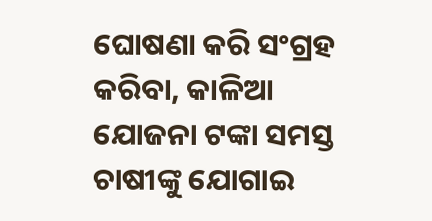ଘୋଷଣା କରି ସଂଗ୍ରହ କରିବା, କାଳିଆ ଯୋଜନା ଟଙ୍କା ସମସ୍ତ ଚାଷୀଙ୍କୁ ଯୋଗାଇ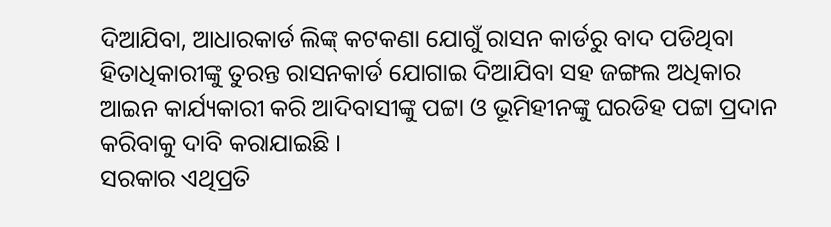ଦିଆଯିବା, ଆଧାରକାର୍ଡ ଲିଙ୍କ୍ କଟକଣା ଯୋଗୁଁ ରାସନ କାର୍ଡରୁ ବାଦ ପଡିଥିବା ହିତାଧିକାରୀଙ୍କୁ ତୁରନ୍ତ ରାସନକାର୍ଡ ଯୋଗାଇ ଦିଆଯିବା ସହ ଜଙ୍ଗଲ ଅଧିକାର ଆଇନ କାର୍ଯ୍ୟକାରୀ କରି ଆଦିବାସୀଙ୍କୁ ପଟ୍ଟା ଓ ଭୂମିହୀନଙ୍କୁ ଘରଡିହ ପଟ୍ଟା ପ୍ରଦାନ କରିବାକୁ ଦାବି କରାଯାଇଛି ।
ସରକାର ଏଥିପ୍ରତି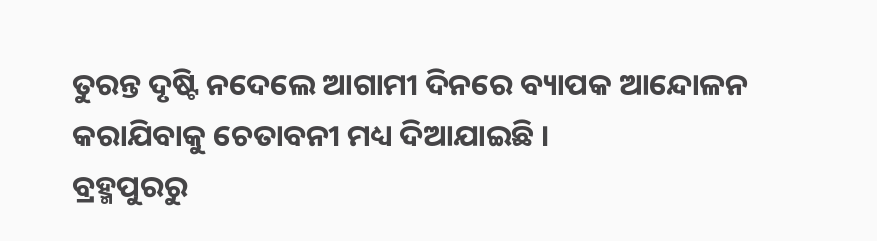ତୁରନ୍ତ ଦୃଷ୍ଟି ନଦେଲେ ଆଗାମୀ ଦିନରେ ବ୍ୟାପକ ଆନ୍ଦୋଳନ କରାଯିବାକୁ ଚେତାବନୀ ମଧ୍ୟ ଦିଆଯାଇଛି ।
ବ୍ରହ୍ମପୁରରୁ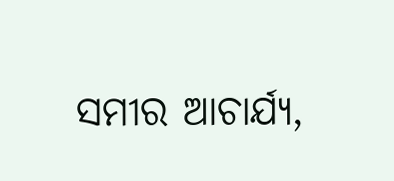ସମୀର ଆଚାର୍ଯ୍ୟ,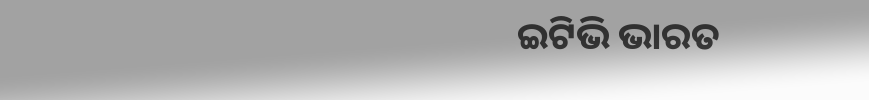ଇଟିଭି ଭାରତ